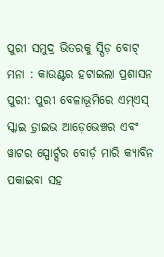ପୁରୀ ସମୁଦ୍ର ଭିତରକୁ ସ୍ପିଡ଼ ବୋଟ୍ ମନା : କାଉଣ୍ଟର ହଟାଇଲା ପ୍ରଶାସନ
ପୁରୀ: ପୁରୀ ବେଳାଭୂମିରେ ଏମ୍ଏସ୍ ସ୍କାଇ ଡ଼୍ରାଇଭ ଆଡ଼େଭେଞ୍ଚର ଏବଂ ୱାଟର ସ୍ପୋର୍ଟ୍ସର ବୋର୍ଡ଼ ମାରି କ୍ୟାବିନ ପକାଇବା ସହ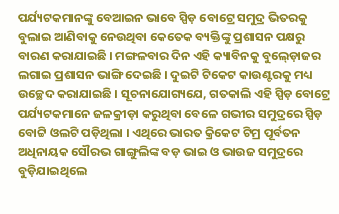ପର୍ଯ୍ୟଟକମାନଙ୍କୁ ବେଆଇନ ଭାବେ ସ୍ପିଡ଼ ବୋଟ୍ରେ ସମୁଦ୍ର ଭିତରକୁ ବୁଲାଇ ଆଣିବାକୁ ନେଉଥିବା କେତେକ ବ୍ୟକ୍ତିଙ୍କୁ ପ୍ରଶାସନ ପକ୍ଷରୁ ବାରଣ କରାଯାଇଛି । ମଙ୍ଗଳବାର ଦିନ ଏହି କ୍ୟାବିନକୁ ବୁଲ୍ଡ଼ୋଜର ଲଗାଇ ପ୍ରଶାସନ ଭାଙ୍ଗି ଦେଇଛି । ଦୁଇଟି ଟିକେଟ କାଉଣ୍ଟରକୁ ମଧ୍ୟ ଉଚ୍ଛେଦ କରାଯାଇଛି । ସୂଚନାଯୋଗ୍ୟଯେ, ଗତକାଲି ଏହି ସ୍ପିଡ଼ ବୋଟ୍ରେ ପର୍ଯ୍ୟଟକମାନେ ଜଳକ୍ରୀଡ଼ା କରୁଥିବା ବେଳେ ଗଭୀର ସମୁଦ୍ରରେ ସ୍ପିଡ଼ ବୋଟ୍ଟି ଓଲଟି ପଡ଼ିଥିଲା । ଏଥିରେ ଭାରତ କ୍ରିକେଟ ଟିମ୍ର ପୂର୍ବତନ ଅଧିନାୟକ ସୌରଭ ଗାଙ୍ଗୁଲିଙ୍କ ବଡ଼ ଭାଇ ଓ ଭାଉଜ ସମୁଦ୍ରରେ ବୁଡ଼ିଯାଇଥିଲେ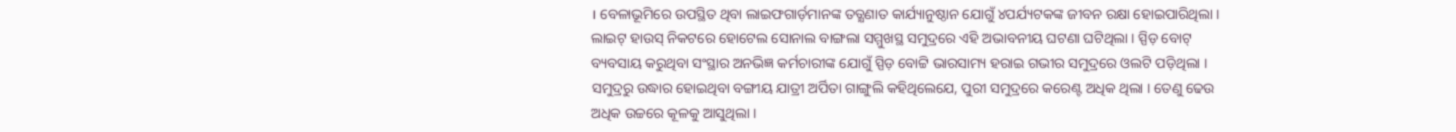। ବେଳାଭୂମିରେ ଉପସ୍ଥିତ ଥିବା ଲାଇଫଗାର୍ଡ଼ମାନଙ୍କ ତତ୍କ୍ଷଣାତ କାର୍ଯ୍ୟାନୁଷ୍ଠାନ ଯୋଗୁଁ ୪ପର୍ଯ୍ୟଟକଙ୍କ ଜୀବନ ରକ୍ଷା ହୋଇପାରିଥିଲା । ଲାଇଟ୍ ହାଉସ୍ ନିକଟରେ ହୋଟେଲ ସୋନାଲ ବାଙ୍ଗଲା ସମ୍ମୁଖସ୍ଥ ସମୁଦ୍ରରେ ଏହି ଅଭାବନୀୟ ଘଟଣା ଘଟିଥିଲା । ସ୍ପିଡ଼ ବୋଟ୍ ବ୍ୟବସାୟ କରୁଥିବା ସଂସ୍ଥାର ଅନଭିଜ୍ଞ କର୍ମଚାରୀଙ୍କ ଯୋଗୁଁ ସ୍ପିଡ଼ ବୋଟ୍ଟି ଭାରସାମ୍ୟ ହରାଇ ଗଭୀର ସମୁଦ୍ରରେ ଓଲଟି ପଡ଼ିଥିଲା । ସମୁଦ୍ରରୁ ଉଦ୍ଧାର ହୋଇଥିବା ବଙ୍ଗୀୟ ଯାତ୍ରୀ ଅର୍ପିତା ଗାଙ୍ଗୁଲି କହିଥିଲେଯେ, ପୁରୀ ସମୁଦ୍ରରେ କରେଣ୍ଟ ଅଧିକ ଥିଲା । ତେଣୁ ଢେଉ ଅଧିକ ଉଚ୍ଚରେ କୂଳକୁ ଆସୁଥିଲା ।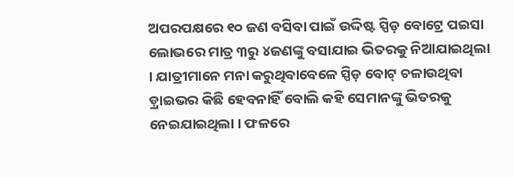ଅପରପକ୍ଷରେ ୧୦ ଜଣ ବସିବା ପାଇଁ ଉଦ୍ଦିଷ୍ଟ ସ୍ପିଡ଼ ବୋଟ୍ରେ ପଇସା ଲୋଭରେ ମାତ୍ର ୩ରୁ ୪ଜଣଙ୍କୁ ବସାଯାଇ ଭିତରକୁ ନିଆଯାଇଥିଲା । ଯାତ୍ରୀମାନେ ମନା କରୁଥିବାବେଳେ ସ୍ପିଡ଼ ବୋଟ୍ ଚଳାଉଥିବା ଡ଼୍ରାଇଭର କିଛି ହେବନାହିଁ ବୋଲି କହି ସେମାନଙ୍କୁ ଭିତରକୁ ନେଇଯାଇଥିଲା । ଫଳରେ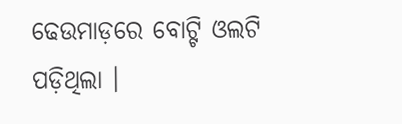ଢେଉମାଡ଼ରେ ବୋଟ୍ଟି ଓଲଟି ପଡ଼ିଥିଲା ।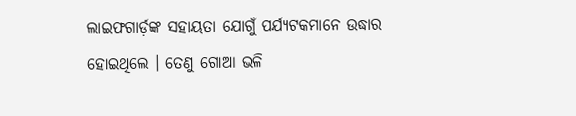ଲାଇଫଗାର୍ଡ଼ଙ୍କ ସହାୟତା ଯୋଗୁଁ ପର୍ଯ୍ୟଟକମାନେ ଉଦ୍ଧାର ହୋଇଥିଲେ । ତେଣୁ ଗୋଆ ଭଳି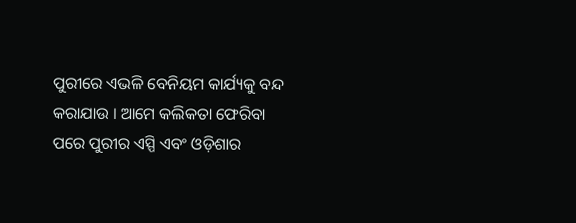ପୁରୀରେ ଏଭଳି ବେନିୟମ କାର୍ଯ୍ୟକୁ ବନ୍ଦ କରାଯାଉ । ଆମେ କଲିକତା ଫେରିବା ପରେ ପୁରୀର ଏସ୍ପି ଏବଂ ଓଡ଼ିଶାର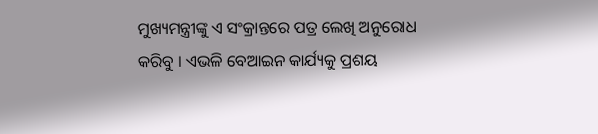ମୁଖ୍ୟମନ୍ତ୍ରୀଙ୍କୁ ଏ ସଂକ୍ରାନ୍ତରେ ପତ୍ର ଲେଖି ଅନୁରୋଧ କରିବୁ । ଏଭଳି ବେଆଇନ କାର୍ଯ୍ୟକୁ ପ୍ରଶୟ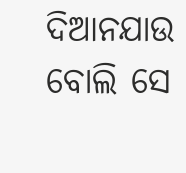ଦିଆନଯାଉ ବୋଲି ସେ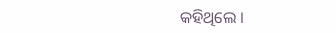କହିଥିଲେ ।